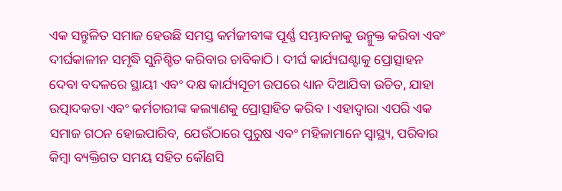ଏକ ସନ୍ତୁଳିତ ସମାଜ ହେଉଛି ସମସ୍ତ କର୍ମଜୀବୀଙ୍କ ପୂର୍ଣ୍ଣ ସମ୍ଭାବନାକୁ ଉନ୍ମୁକ୍ତ କରିବା ଏବଂ ଦୀର୍ଘକାଳୀନ ସମୃଦ୍ଧି ସୁନିଶ୍ଚିତ କରିବାର ଚାବିକାଠି । ଦୀର୍ଘ କାର୍ଯ୍ୟଘଣ୍ଟାକୁ ପ୍ରୋତ୍ସାହନ ଦେବା ବଦଳରେ ସ୍ଥାୟୀ ଏବଂ ଦକ୍ଷ କାର୍ଯ୍ୟସୂଚୀ ଉପରେ ଧ୍ୟାନ ଦିଆଯିବା ଉଚିତ, ଯାହା ଉତ୍ପାଦକତା ଏବଂ କର୍ମଚାରୀଙ୍କ କଲ୍ୟାଣକୁ ପ୍ରୋତ୍ସାହିତ କରିବ । ଏହାଦ୍ୱାରା ଏପରି ଏକ ସମାଜ ଗଠନ ହୋଇପାରିବ, ଯେଉଁଠାରେ ପୁରୁଷ ଏବଂ ମହିଳାମାନେ ସ୍ୱାସ୍ଥ୍ୟ, ପରିବାର କିମ୍ବା ବ୍ୟକ୍ତିଗତ ସମୟ ସହିତ କୌଣସି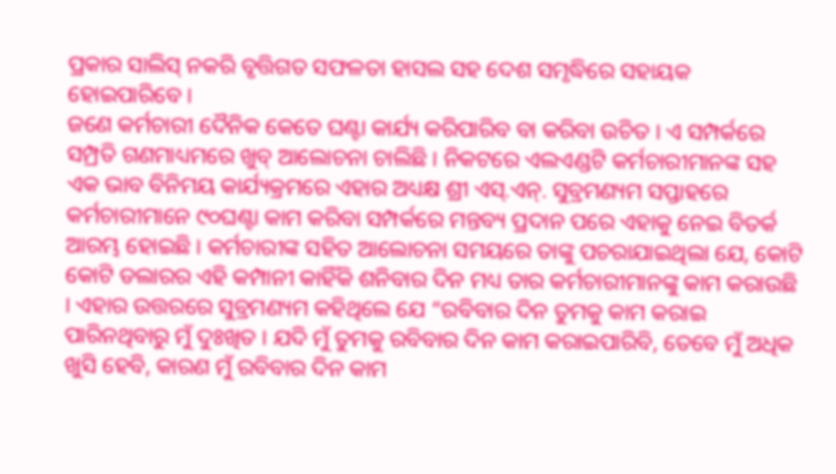ପ୍ରକାର ସାଲିସ୍ ନକରି ବୃତ୍ତିଗତ ସଫଳତା ହାସଲ ସହ ଦେଶ ସମୃଦ୍ଧିରେ ସହାୟକ ହୋଇପାରିବେ ।
ଜଣେ କର୍ମଚାରୀ ଦୈନିକ କେତେ ଘଣ୍ଟା କାର୍ଯ୍ୟ କରିପାରିବ ବା କରିବା ଉଚିତ । ଏ ସମ୍ପର୍କରେ ସମ୍ପ୍ରତି ଗଣମାଧ୍ୟମରେ ଖୁବ୍ ଆଲୋଚନା ଚାଲିଛି । ନିକଟରେ ଏଲଏଣ୍ଡଟି କର୍ମଚାରୀମାନଙ୍କ ସହ ଏକ ଭାବ ବିନିମୟ କାର୍ଯ୍ୟକ୍ରମରେ ଏହାର ଅଧ୍ୟକ୍ଷ ଶ୍ରୀ ଏସ୍.ଏନ୍. ସୁବ୍ରମଣ୍ୟମ ସପ୍ତାହରେ କର୍ମଚାରୀମାନେ ୯୦ଘଣ୍ଟା କାମ କରିବା ସମ୍ପର୍କରେ ମନ୍ତବ୍ୟ ପ୍ରଦାନ ପରେ ଏହାକୁ ନେଇ ବିତର୍କ ଆରମ୍ଭ ହୋଇଛି । କର୍ମଚାରୀଙ୍କ ସହିତ ଆଲୋଚନା ସମୟରେ ତାଙ୍କୁ ପଚରାଯାଇଥିଲା ଯେ, କୋଟି କୋଟି ଡଲାରର ଏହି କମ୍ପାନୀ କାହିଁକି ଶନିବାର ଦିନ ମଧ୍ୟ ତାର କର୍ମଚାରୀମାନଙ୍କୁ କାମ କରାଉଛି । ଏହାର ଉତ୍ତରରେ ସୁବ୍ରମଣ୍ୟମ କହିଥିଲେ ଯେ “ରବିବାର ଦିନ ତୁମକୁ କାମ କରାଇ ପାରିନଥିବାରୁ ମୁଁ ଦୁଃଖିତ । ଯଦି ମୁଁ ତୁମକୁ ରବିବାର ଦିନ କାମ କରାଇପାରିବି, ତେବେ ମୁଁ ଅଧିକ ଖୁସି ହେବି, କାରଣ ମୁଁ ରବିବାର ଦିନ କାମ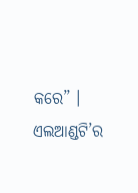କରେ” । ଏଲଆଣ୍ଡଟି’ର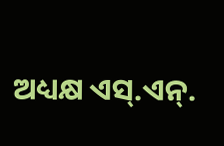ଅଧ୍ୟକ୍ଷ ଏସ୍.ଏନ୍.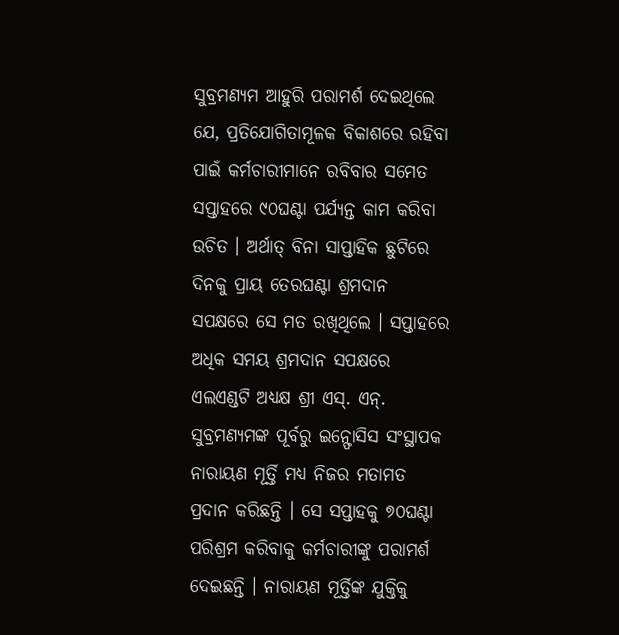ସୁବ୍ରମଣ୍ୟମ ଆହୁରି ପରାମର୍ଶ ଦେଇଥିଲେ ଯେ, ପ୍ରତିଯୋଗିତାମୂଳକ ବିକାଶରେ ରହିବା ପାଇଁ କର୍ମଚାରୀମାନେ ରବିବାର ସମେତ ସପ୍ତାହରେ ୯୦ଘଣ୍ଟା ପର୍ଯ୍ୟନ୍ତ କାମ କରିବା ଉଚିତ । ଅର୍ଥାତ୍ ବିନା ସାପ୍ତାହିକ ଛୁଟିରେ ଦିନକୁ ପ୍ରାୟ ତେରଘଣ୍ଟା ଶ୍ରମଦାନ ସପକ୍ଷରେ ସେ ମତ ରଖିଥିଲେ । ସପ୍ତାହରେ ଅଧିକ ସମୟ ଶ୍ରମଦାନ ସପକ୍ଷରେ ଏଲଏଣ୍ଡଟି ଅଧ୍ୟକ୍ଷ ଶ୍ରୀ ଏସ୍. ଏନ୍. ସୁବ୍ରମଣ୍ୟମଙ୍କ ପୂର୍ବରୁ ଇନ୍ଫୋସିସ ସଂସ୍ଥାପକ ନାରାୟଣ ମୂର୍ତ୍ତି ମଧ୍ୟ ନିଜର ମତାମତ ପ୍ରଦାନ କରିଛନ୍ତି । ସେ ସପ୍ତାହକୁ ୭୦ଘଣ୍ଟା ପରିଶ୍ରମ କରିବାକୁ କର୍ମଚାରୀଙ୍କୁ ପରାମର୍ଶ ଦେଇଛନ୍ତି । ନାରାୟଣ ମୂର୍ତ୍ତିଙ୍କ ଯୁକ୍ତିକୁ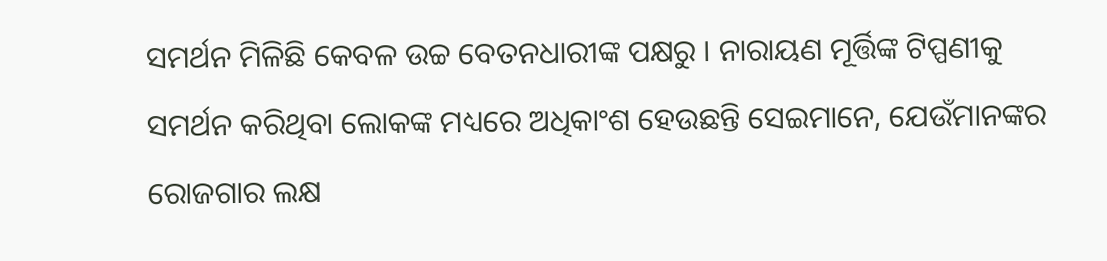ସମର୍ଥନ ମିଳିଛି କେବଳ ଉଚ୍ଚ ବେତନଧାରୀଙ୍କ ପକ୍ଷରୁ । ନାରାୟଣ ମୂର୍ତ୍ତିଙ୍କ ଟିପ୍ପଣୀକୁ ସମର୍ଥନ କରିଥିବା ଲୋକଙ୍କ ମଧ୍ୟରେ ଅଧିକାଂଶ ହେଉଛନ୍ତି ସେଇମାନେ, ଯେଉଁମାନଙ୍କର ରୋଜଗାର ଲକ୍ଷ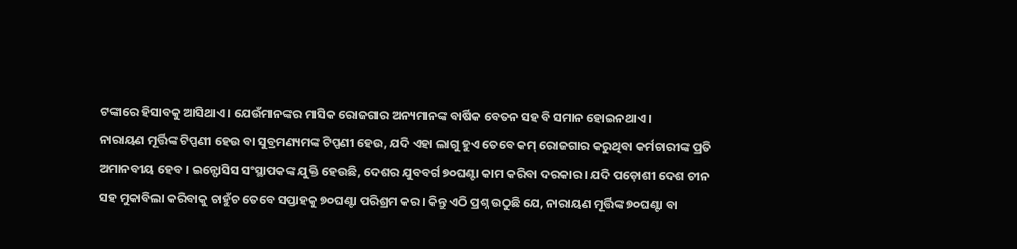ଟଙ୍କାରେ ହିସାବକୁ ଆସିଥାଏ । ଯେଉଁମାନଙ୍କର ମାସିକ ରୋଜଗାର ଅନ୍ୟମାନଙ୍କ ବାର୍ଷିକ ବେତନ ସହ ବି ସମାନ ହୋଇନଥାଏ ।
ନାରାୟଣ ମୂର୍ତ୍ତିଙ୍କ ଟିପ୍ପଣୀ ହେଉ ବା ସୁବ୍ରମଣ୍ୟମଙ୍କ ଟିପ୍ପଣୀ ହେଉ, ଯଦି ଏହା ଲାଗୁ ହୁଏ ତେବେ କମ୍ ରୋଜଗାର କରୁଥିବା କର୍ମଚାରୀଙ୍କ ପ୍ରତି ଅମାନବୀୟ ହେବ । ଇନ୍ଫୋସିସ ସଂସ୍ଥାପକଙ୍କ ଯୁକ୍ତି ହେଉଛି, ଦେଶର ଯୁବବର୍ଗ ୭୦ଘଣ୍ଟା କାମ କରିବା ଦରକାର । ଯଦି ପଡ଼ୋଶୀ ଦେଶ ଚୀନ ସହ ମୁକାବିଲା କରିବାକୁ ଚାହୁଁଚ ତେବେ ସପ୍ତାହକୁ ୭୦ଘଣ୍ଟା ପରିଶ୍ରମ କର । କିନ୍ତୁ ଏଠି ପ୍ରଶ୍ନ ଉଠୁଛି ଯେ, ନାରାୟଣ ମୂର୍ତ୍ତିଙ୍କ ୭୦ଘଣ୍ଟା ବା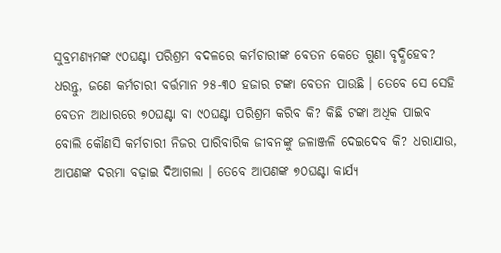ସୁବ୍ରମଣ୍ୟମଙ୍କ ୯୦ଘଣ୍ଟା ପରିଶ୍ରମ ବଦଳରେ କର୍ମଚାରୀଙ୍କ ବେତନ କେତେ ଗୁଣା ବୃଦ୍ଧିହେବ? ଧରନ୍ତୁ, ଜଣେ କର୍ମଚାରୀ ବର୍ତ୍ତମାନ ୨୫-୩୦ ହଜାର ଟଙ୍କା ବେତନ ପାଉଛି । ତେବେ ସେ ସେହି ବେତନ ଆଧାରରେ ୭୦ଘଣ୍ଟା ବା ୯୦ଘଣ୍ଟା ପରିଶ୍ରମ କରିବ କି? କିଛି ଟଙ୍କା ଅଧିକ ପାଇବ ବୋଲି କୌଣସି କର୍ମଚାରୀ ନିଜର ପାରିବାରିକ ଜୀବନଙ୍କୁ ଜଳାଞ୍ଜଳି ଦେଇଦେବ କି? ଧରାଯାଉ, ଆପଣଙ୍କ ଦରମା ବଢ଼ାଇ ଦିଆଗଲା । ତେବେ ଆପଣଙ୍କ ୭୦ଘଣ୍ଟା କାର୍ଯ୍ୟ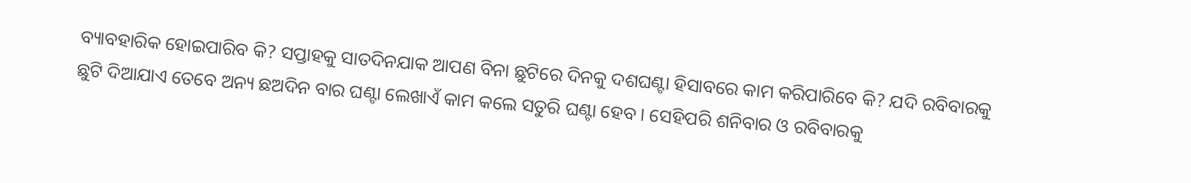ବ୍ୟାବହାରିକ ହୋଇପାରିବ କି? ସପ୍ତାହକୁ ସାତଦିନଯାକ ଆପଣ ବିନା ଛୁଟିରେ ଦିନକୁ ଦଶଘଣ୍ଟା ହିସାବରେ କାମ କରିପାରିବେ କି? ଯଦି ରବିବାରକୁ ଛୁଟି ଦିଆଯାଏ ତେବେ ଅନ୍ୟ ଛଅଦିନ ବାର ଘଣ୍ଟା ଲେଖାଏଁ କାମ କଲେ ସତୁରି ଘଣ୍ଟା ହେବ । ସେହିପରି ଶନିବାର ଓ ରବିବାରକୁ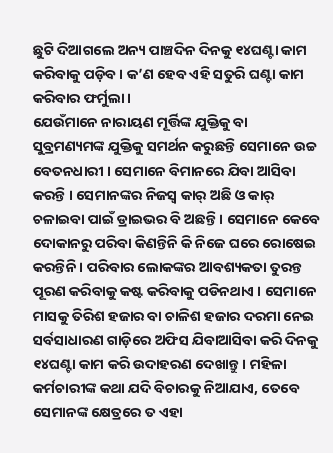ଛୁଟି ଦିଆଗଲେ ଅନ୍ୟ ପାଞ୍ଚଦିନ ଦିନକୁ ୧୪ଘଣ୍ଟା କାମ କରିବାକୁ ପଡ଼ିବ । କ’ଣ ହେବ ଏହି ସତୁରି ଘଣ୍ଟା କାମ କରିବାର ଫର୍ମୁଲା ।
ଯେଉଁମାନେ ନାରାୟଣ ମୂର୍ତ୍ତିଙ୍କ ଯୁକ୍ତିକୁ ବା ସୁବ୍ରମଣ୍ୟମଙ୍କ ଯୁକ୍ତିକୁ ସମର୍ଥନ କରୁଛନ୍ତି ସେମାନେ ଉଚ୍ଚ ବେତନଧାରୀ । ସେମାନେ ବିମାନରେ ଯିବା ଆସିବା କରନ୍ତି । ସେମାନଙ୍କର ନିଜସ୍ୱ କାର୍ ଅଛି ଓ କାର୍ ଚଳାଇବା ପାଇଁ ଡ୍ରାଇଭର ବି ଅଛନ୍ତି । ସେମାନେ କେବେ ଦୋକାନରୁ ପରିବା କିଣନ୍ତିନି କି ନିଜେ ଘରେ ରୋଷେଇ କରନ୍ତିନି । ପରିବାର ଲୋକଙ୍କର ଆବଶ୍ୟକତା ତୁରନ୍ତ ପୂରଣ କରିବାକୁ କଷ୍ଟ କରିବାକୁ ପଡିନଥାଏ । ସେମାନେ ମାସକୁ ତିରିଶ ହଜାର ବା ଚାଳିଶ ହଜାର ଦରମା ନେଇ ସର୍ବସାଧାରଣ ଗାଡ଼ିରେ ଅଫିସ ଯିବାଆସିବା କରି ଦିନକୁ ୧୪ଘଣ୍ଟା କାମ କରି ଉଦାହରଣ ଦେଖାନ୍ତୁ । ମହିଳା କର୍ମଚାରୀଙ୍କ କଥା ଯଦି ବିଚାରକୁ ନିଆଯାଏ, ତେବେ ସେମାନଙ୍କ କ୍ଷେତ୍ରରେ ତ ଏହା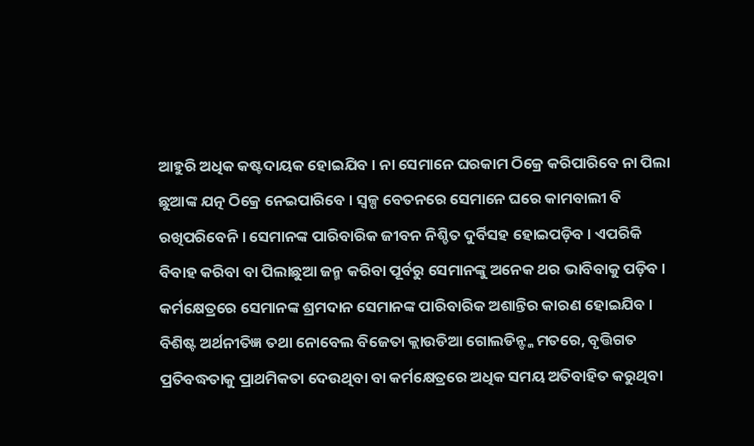ଆହୁରି ଅଧିକ କଷ୍ଟଦାୟକ ହୋଇଯିବ । ନା ସେମାନେ ଘରକାମ ଠିକ୍ରେ କରିପାରିବେ ନା ପିଲା ଛୁଆଙ୍କ ଯତ୍ନ ଠିକ୍ରେ ନେଇପାରିବେ । ସ୍ୱଳ୍ପ ବେତନରେ ସେମାନେ ଘରେ କାମବାଲୀ ବି ରଖିପରିବେନି । ସେମାନଙ୍କ ପାରିବାରିକ ଜୀବନ ନିଶ୍ଚିତ ଦୁର୍ବିସହ ହୋଇପଡ଼ିବ । ଏପରିକି ବିବାହ କରିବା ବା ପିଲାଛୁଆ ଜନ୍ମ କରିବା ପୂର୍ବରୁ ସେମାନଙ୍କୁ ଅନେକ ଥର ଭାବିବାକୁ ପଡ଼ିବ । କର୍ମକ୍ଷେତ୍ରରେ ସେମାନଙ୍କ ଶ୍ରମଦାନ ସେମାନଙ୍କ ପାରିବାରିକ ଅଶାନ୍ତିର କାରଣ ହୋଇଯିବ ।
ବିଶିଷ୍ଟ ଅର୍ଥନୀତିଜ୍ଞ ତଥା ନୋବେଲ ବିଜେତା କ୍ଲାଉଡିଆ ଗୋଲଡିନ୍ଙ୍କ ମତରେ, ବୃତ୍ତିଗତ ପ୍ରତିବଦ୍ଧତାକୁ ପ୍ରାଥମିକତା ଦେଉଥିବା ବା କର୍ମକ୍ଷେତ୍ରରେ ଅଧିକ ସମୟ ଅତିବାହିତ କରୁଥିବା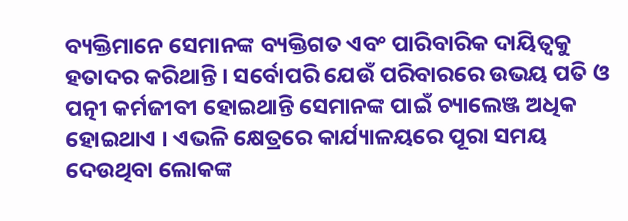ବ୍ୟକ୍ତିମାନେ ସେମାନଙ୍କ ବ୍ୟକ୍ତିଗତ ଏବଂ ପାରିବାରିକ ଦାୟିତ୍ୱକୁ ହତାଦର କରିଥାନ୍ତି । ସର୍ବୋପରି ଯେଉଁ ପରିବାରରେ ଉଭୟ ପତି ଓ ପତ୍ନୀ କର୍ମଜୀବୀ ହୋଇଥାନ୍ତି ସେମାନଙ୍କ ପାଇଁ ଚ୍ୟାଲେଞ୍ଜ ଅଧିକ ହୋଇଥାଏ । ଏଭଳି କ୍ଷେତ୍ରରେ କାର୍ଯ୍ୟାଳୟରେ ପୂରା ସମୟ ଦେଉଥିବା ଲୋକଙ୍କ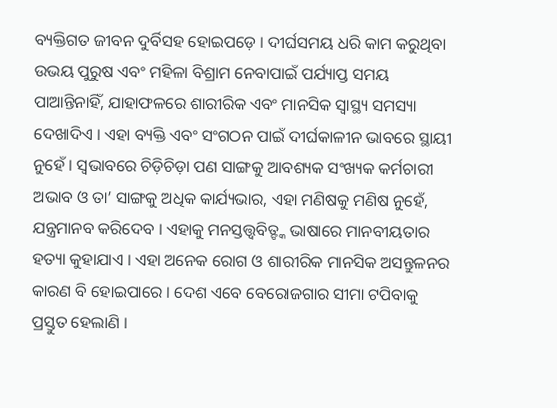ବ୍ୟକ୍ତିଗତ ଜୀବନ ଦୁର୍ବିସହ ହୋଇପଡ଼େ । ଦୀର୍ଘସମୟ ଧରି କାମ କରୁଥିବା ଉଭୟ ପୁରୁଷ ଏବଂ ମହିଳା ବିଶ୍ରାମ ନେବାପାଇଁ ପର୍ଯ୍ୟାପ୍ତ ସମୟ ପାଆନ୍ତିନାହିଁ, ଯାହାଫଳରେ ଶାରୀରିକ ଏବଂ ମାନସିକ ସ୍ୱାସ୍ଥ୍ୟ ସମସ୍ୟା ଦେଖାଦିଏ । ଏହା ବ୍ୟକ୍ତି ଏବଂ ସଂଗଠନ ପାଇଁ ଦୀର୍ଘକାଳୀନ ଭାବରେ ସ୍ଥାୟୀ ନୁହେଁ । ସ୍ୱଭାବରେ ଚିଡ଼ିଚିଡ଼ା ପଣ ସାଙ୍ଗକୁ ଆବଶ୍ୟକ ସଂଖ୍ୟକ କର୍ମଚାରୀ ଅଭାବ ଓ ତା’ ସାଙ୍ଗକୁ ଅଧିକ କାର୍ଯ୍ୟଭାର, ଏହା ମଣିଷକୁ ମଣିଷ ନୁହେଁ, ଯନ୍ତ୍ରମାନବ କରିଦେବ । ଏହାକୁ ମନସ୍ତତ୍ତ୍ୱବିତ୍ଙ୍କ ଭାଷାରେ ମାନବୀୟତାର ହତ୍ୟା କୁହାଯାଏ । ଏହା ଅନେକ ରୋଗ ଓ ଶାରୀରିକ ମାନସିକ ଅସନ୍ତୁଳନର କାରଣ ବି ହୋଇପାରେ । ଦେଶ ଏବେ ବେରୋଜଗାର ସୀମା ଟପିବାକୁ ପ୍ରସ୍ତୁତ ହେଲାଣି ।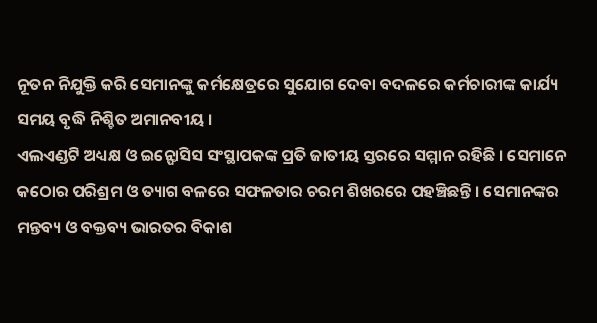ନୂତନ ନିଯୁକ୍ତି କରି ସେମାନଙ୍କୁ କର୍ମକ୍ଷେତ୍ରରେ ସୁଯୋଗ ଦେବା ବଦଳରେ କର୍ମଚାରୀଙ୍କ କାର୍ଯ୍ୟ ସମୟ ବୃଦ୍ଧି ନିଶ୍ଚିତ ଅମାନବୀୟ ।
ଏଲଏଣ୍ଡଟି ଅଧ୍ୟକ୍ଷ ଓ ଇନ୍ଫୋସିସ ସଂସ୍ଥାପକଙ୍କ ପ୍ରତି ଜାତୀୟ ସ୍ତରରେ ସମ୍ମାନ ରହିଛି । ସେମାନେ କଠୋର ପରିଶ୍ରମ ଓ ତ୍ୟାଗ ବଳରେ ସଫଳତାର ଚରମ ଶିଖରରେ ପହଞ୍ଚିଛନ୍ତି । ସେମାନଙ୍କର ମନ୍ତବ୍ୟ ଓ ବକ୍ତବ୍ୟ ଭାରତର ବିକାଶ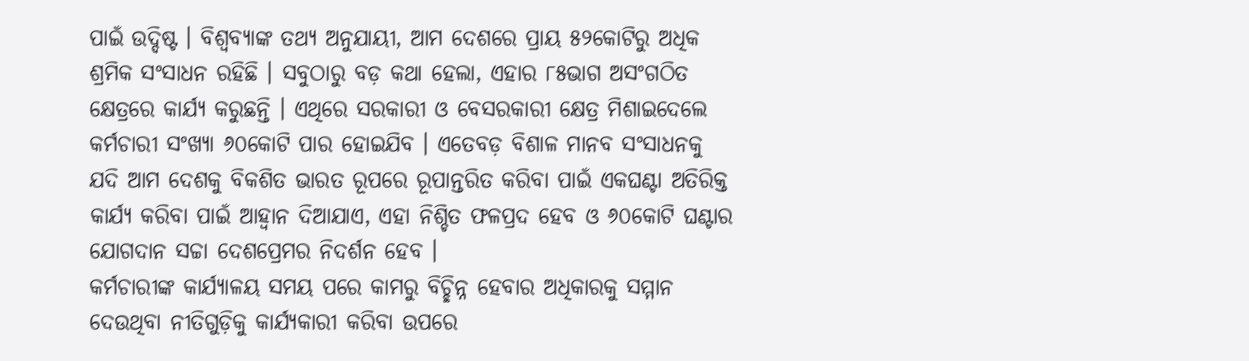ପାଇଁ ଉଦ୍ଦିଷ୍ଟ । ବିଶ୍ୱବ୍ୟାଙ୍କ ତଥ୍ୟ ଅନୁଯାୟୀ, ଆମ ଦେଶରେ ପ୍ରାୟ ୫୨କୋଟିରୁ ଅଧିକ ଶ୍ରମିକ ସଂସାଧନ ରହିଛି । ସବୁଠାରୁ ବଡ଼ କଥା ହେଲା, ଏହାର ୮୫ଭାଗ ଅସଂଗଠିତ କ୍ଷେତ୍ରରେ କାର୍ଯ୍ୟ କରୁଛନ୍ତି । ଏଥିରେ ସରକାରୀ ଓ ବେସରକାରୀ କ୍ଷେତ୍ର ମିଶାଇଦେଲେ କର୍ମଚାରୀ ସଂଖ୍ୟା ୬୦କୋଟି ପାର ହୋଇଯିବ । ଏତେବଡ଼ ବିଶାଳ ମାନବ ସଂସାଧନକୁ ଯଦି ଆମ ଦେଶକୁ ବିକଶିତ ଭାରତ ରୂପରେ ରୂପାନ୍ତରିତ କରିବା ପାଇଁ ଏକଘଣ୍ଟା ଅତିରିକ୍ତ କାର୍ଯ୍ୟ କରିବା ପାଇଁ ଆହ୍ୱାନ ଦିଆଯାଏ, ଏହା ନିଶ୍ଚିତ ଫଳପ୍ରଦ ହେବ ଓ ୬୦କୋଟି ଘଣ୍ଟାର ଯୋଗଦାନ ସଚ୍ଚା ଦେଶପ୍ରେମର ନିଦର୍ଶନ ହେବ ।
କର୍ମଚାରୀଙ୍କ କାର୍ଯ୍ୟାଳୟ ସମୟ ପରେ କାମରୁ ବିଚ୍ଛିନ୍ନ ହେବାର ଅଧିକାରକୁ ସମ୍ମାନ ଦେଉଥିବା ନୀତିଗୁଡ଼ିକୁ କାର୍ଯ୍ୟକାରୀ କରିବା ଉପରେ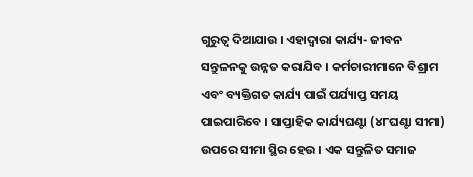ଗୁରୁତ୍ୱ ଦିଆଯାଉ । ଏହାଦ୍ୱାରା କାର୍ଯ୍ୟ- ଜୀବନ ସନ୍ତୁଳନକୁ ଉନ୍ନତ କରାଯିବ । କର୍ମଚାରୀମାନେ ବିଶ୍ରାମ ଏବଂ ବ୍ୟକ୍ତିଗତ କାର୍ଯ୍ୟ ପାଇଁ ପର୍ଯ୍ୟାପ୍ତ ସମୟ ପାଇପାରିବେ । ସାପ୍ତାହିକ କାର୍ଯ୍ୟଘଣ୍ଟା (୪୮ଘଣ୍ଟା ସୀମା) ଉପରେ ସୀମା ସ୍ଥିର ହେଉ । ଏକ ସନ୍ତୁଳିତ ସମାଜ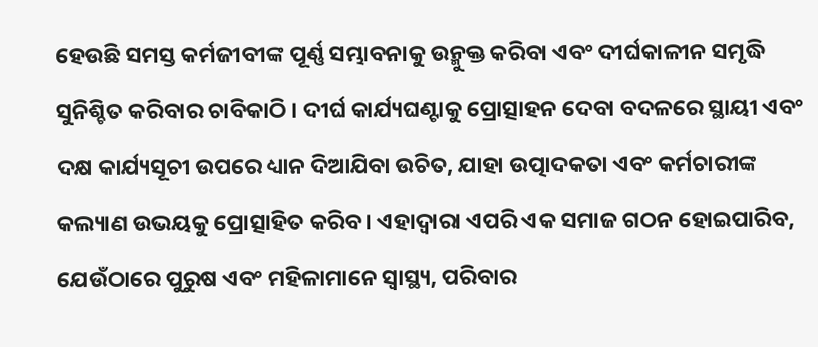ହେଉଛି ସମସ୍ତ କର୍ମଜୀବୀଙ୍କ ପୂର୍ଣ୍ଣ ସମ୍ଭାବନାକୁ ଉନ୍ମୁକ୍ତ କରିବା ଏବଂ ଦୀର୍ଘକାଳୀନ ସମୃଦ୍ଧି ସୁନିଶ୍ଚିତ କରିବାର ଚାବିକାଠି । ଦୀର୍ଘ କାର୍ଯ୍ୟଘଣ୍ଟାକୁ ପ୍ରୋତ୍ସାହନ ଦେବା ବଦଳରେ ସ୍ଥାୟୀ ଏବଂ ଦକ୍ଷ କାର୍ଯ୍ୟସୂଚୀ ଉପରେ ଧ୍ୟାନ ଦିଆଯିବା ଉଚିତ, ଯାହା ଉତ୍ପାଦକତା ଏବଂ କର୍ମଚାରୀଙ୍କ କଲ୍ୟାଣ ଉଭୟକୁ ପ୍ରୋତ୍ସାହିତ କରିବ । ଏହାଦ୍ୱାରା ଏପରି ଏକ ସମାଜ ଗଠନ ହୋଇପାରିବ, ଯେଉଁଠାରେ ପୁରୁଷ ଏବଂ ମହିଳାମାନେ ସ୍ୱାସ୍ଥ୍ୟ, ପରିବାର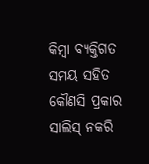କିମ୍ବା ବ୍ୟକ୍ତିଗତ ସମୟ ସହିତ କୌଣସି ପ୍ରକାର ସାଲିସ୍ ନକରି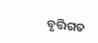ବୃତ୍ତିଗତ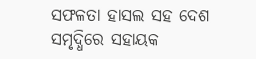ସଫଳତା ହାସଲ ସହ ଦେଶ ସମୃଦ୍ଧିରେ ସହାୟକ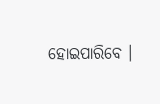ହୋଇପାରିବେ ।